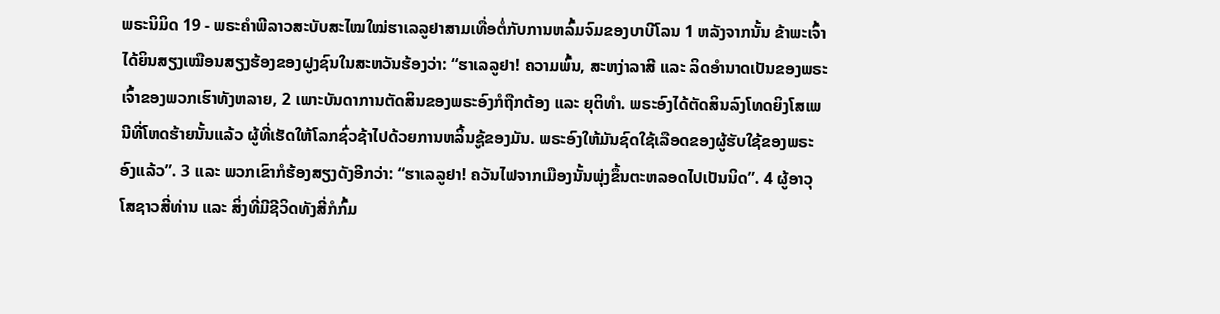ພຣະນິມິດ 19 - ພຣະຄຳພີລາວສະບັບສະໄໝໃໝ່ຮາເລລູຢາສາມເທື່ອຕໍ່ກັບການຫລົ້ມຈົມຂອງບາບີໂລນ 1 ຫລັງຈາກນັ້ນ ຂ້າພະເຈົ້າໄດ້ຍິນສຽງເໝືອນສຽງຮ້ອງຂອງຝູງຊົນໃນສະຫວັນຮ້ອງວ່າ: “ຮາເລລູຢາ! ຄວາມພົ້ນ, ສະຫງ່າລາສີ ແລະ ລິດອຳນາດເປັນຂອງພຣະເຈົ້າຂອງພວກເຮົາທັງຫລາຍ, 2 ເພາະບັນດາການຕັດສິນຂອງພຣະອົງກໍຖືກຕ້ອງ ແລະ ຍຸຕິທຳ. ພຣະອົງໄດ້ຕັດສິນລົງໂທດຍິງໂສເພນີທີ່ໂຫດຮ້າຍນັ້ນແລ້ວ ຜູ້ທີ່ເຮັດໃຫ້ໂລກຊົ່ວຊ້າໄປດ້ວຍການຫລິ້ນຊູ້ຂອງມັນ. ພຣະອົງໃຫ້ມັນຊົດໃຊ້ເລືອດຂອງຜູ້ຮັບໃຊ້ຂອງພຣະອົງແລ້ວ”. 3 ແລະ ພວກເຂົາກໍຮ້ອງສຽງດັງອີກວ່າ: “ຮາເລລູຢາ! ຄວັນໄຟຈາກເມືອງນັ້ນພຸ່ງຂຶ້ນຕະຫລອດໄປເປັນນິດ”. 4 ຜູ້ອາວຸໂສຊາວສີ່ທ່ານ ແລະ ສິ່ງທີ່ມີຊີວິດທັງສີ່ກໍກົ້ມ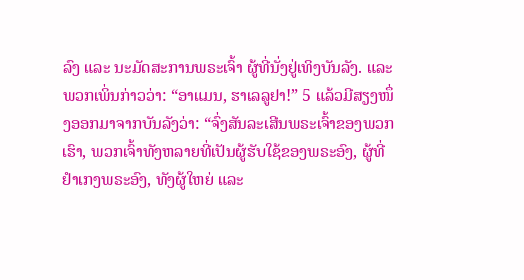ລົງ ແລະ ນະມັດສະການພຣະເຈົ້າ ຜູ້ທີ່ນັ່ງຢູ່ເທິງບັນລັງ. ແລະ ພວກເພິ່ນກ່າວວ່າ: “ອາແມນ, ຮາເລລູຢາ!” 5 ແລ້ວມີສຽງໜຶ່ງອອກມາຈາກບັນລັງວ່າ: “ຈົ່ງສັນລະເສີນພຣະເຈົ້າຂອງພວກເຮົາ, ພວກເຈົ້າທັງຫລາຍທີ່ເປັນຜູ້ຮັບໃຊ້ຂອງພຣະອົງ, ຜູ້ທີ່ຢຳເກງພຣະອົງ, ທັງຜູ້ໃຫຍ່ ແລະ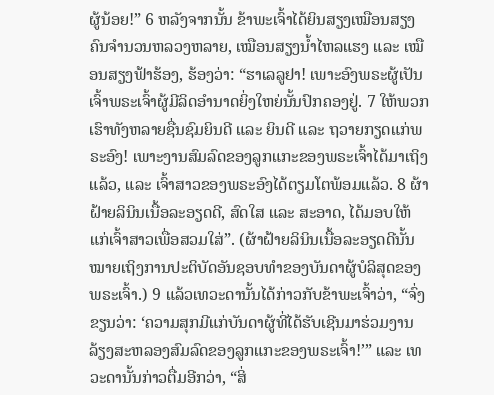ຜູ້ນ້ອຍ!” 6 ຫລັງຈາກນັ້ນ ຂ້າພະເຈົ້າໄດ້ຍິນສຽງເໝືອນສຽງຄົນຈຳນວນຫລວງຫລາຍ, ເໝືອນສຽງນ້ຳໄຫລແຮງ ແລະ ເໝືອນສຽງຟ້າຮ້ອງ, ຮ້ອງວ່າ: “ຮາເລລູຢາ! ເພາະອົງພຣະຜູ້ເປັນເຈົ້າພຣະເຈົ້າຜູ້ມີລິດອຳນາດຍິ່ງໃຫຍ່ນັ້ນປົກຄອງຢູ່. 7 ໃຫ້ພວກເຮົາທັງຫລາຍຊື່ນຊົມຍິນດີ ແລະ ຍິນດີ ແລະ ຖວາຍກຽດແກ່ພຣະອົງ! ເພາະງານສົມລົດຂອງລູກແກະຂອງພຣະເຈົ້າໄດ້ມາເຖິງແລ້ວ, ແລະ ເຈົ້າສາວຂອງພຣະອົງໄດ້ຕຽມໂຕພ້ອມແລ້ວ. 8 ຜ້າຝ້າຍລິນິນເນື້ອລະອຽດດີ, ສົດໃສ ແລະ ສະອາດ, ໄດ້ມອບໃຫ້ແກ່ເຈົ້າສາວເພື່ອສວມໃສ່”. (ຜ້າຝ້າຍລິນິນເນື້ອລະອຽດດີນັ້ນໝາຍເຖິງການປະຕິບັດອັນຊອບທຳຂອງບັນດາຜູ້ບໍລິສຸດຂອງພຣະເຈົ້າ.) 9 ແລ້ວເທວະດານັ້ນໄດ້ກ່າວກັບຂ້າພະເຈົ້າວ່າ, “ຈົ່ງຂຽນວ່າ: ‘ຄວາມສຸກມີແກ່ບັນດາຜູ້ທີ່ໄດ້ຮັບເຊີນມາຮ່ວມງານລ້ຽງສະຫລອງສົມລົດຂອງລູກແກະຂອງພຣະເຈົ້າ!’” ແລະ ເທວະດານັ້ນກ່າວຕື່ມອີກວ່າ, “ສິ່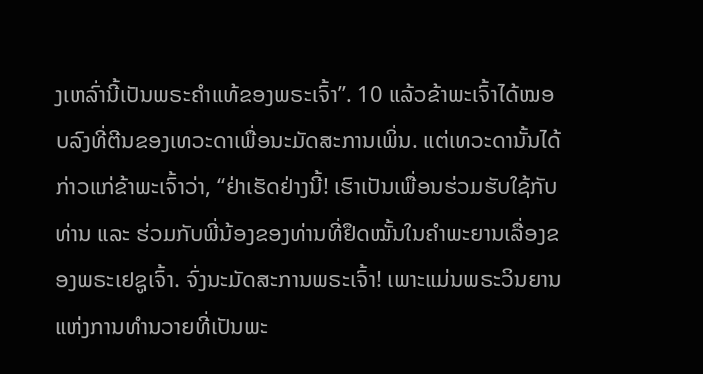ງເຫລົ່ານີ້ເປັນພຣະຄຳແທ້ຂອງພຣະເຈົ້າ”. 10 ແລ້ວຂ້າພະເຈົ້າໄດ້ໝອບລົງທີ່ຕີນຂອງເທວະດາເພື່ອນະມັດສະການເພິ່ນ. ແຕ່ເທວະດານັ້ນໄດ້ກ່າວແກ່ຂ້າພະເຈົ້າວ່າ, “ຢ່າເຮັດຢ່າງນີ້! ເຮົາເປັນເພື່ອນຮ່ວມຮັບໃຊ້ກັບທ່ານ ແລະ ຮ່ວມກັບພີ່ນ້ອງຂອງທ່ານທີ່ຢຶດໝັ້ນໃນຄຳພະຍານເລື່ອງຂອງພຣະເຢຊູເຈົ້າ. ຈົ່ງນະມັດສະການພຣະເຈົ້າ! ເພາະແມ່ນພຣະວິນຍານແຫ່ງການທຳນວາຍທີ່ເປັນພະ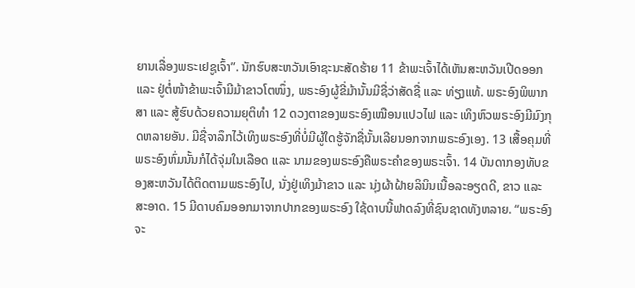ຍານເລື່ອງພຣະເຢຊູເຈົ້າ”. ນັກຮົບສະຫວັນເອົາຊະນະສັດຮ້າຍ 11 ຂ້າພະເຈົ້າໄດ້ເຫັນສະຫວັນເປີດອອກ ແລະ ຢູ່ຕໍ່ໜ້າຂ້າພະເຈົ້າມີມ້າຂາວໂຕໜຶ່ງ, ພຣະອົງຜູ້ຂີ່ມ້ານັ້ນມີຊື່ວ່າສັດຊື່ ແລະ ທ່ຽງແທ້. ພຣະອົງພິພາກສາ ແລະ ສູ້ຮົບດ້ວຍຄວາມຍຸຕິທຳ 12 ດວງຕາຂອງພຣະອົງເໝືອນແປວໄຟ ແລະ ເທິງຫົວພຣະອົງມີມົງກຸດຫລາຍອັນ. ມີຊື່ຈາລຶກໄວ້ເທິງພຣະອົງທີ່ບໍ່ມີຜູ້ໃດຮູ້ຈັກຊື່ນັ້ນເລີຍນອກຈາກພຣະອົງເອງ. 13 ເສື້ອຄຸມທີ່ພຣະອົງຫົ່ມນັ້ນກໍໄດ້ຈຸ່ມໃນເລືອດ ແລະ ນາມຂອງພຣະອົງຄືພຣະຄຳຂອງພຣະເຈົ້າ. 14 ບັນດາກອງທັບຂອງສະຫວັນໄດ້ຕິດຕາມພຣະອົງໄປ, ນັ່ງຢູ່ເທິງມ້າຂາວ ແລະ ນຸ່ງຜ້າຝ້າຍລິນິນເນື້ອລະອຽດດີ, ຂາວ ແລະ ສະອາດ. 15 ມີດາບຄົມອອກມາຈາກປາກຂອງພຣະອົງ ໃຊ້ດາບນີ້ຟາດລົງທີ່ຊົນຊາດທັງຫລາຍ. “ພຣະອົງຈະ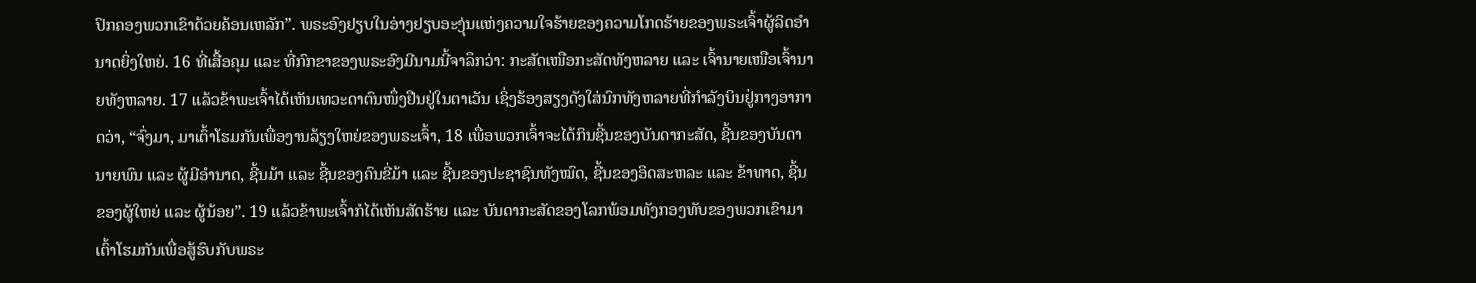ປົກຄອງພວກເຂົາດ້ວຍຄ້ອນເຫລັກ”. ພຣະອົງຢຽບໃນອ່າງຢຽບອະງຸ່ນແຫ່ງຄວາມໃຈຮ້າຍຂອງຄວາມໂກດຮ້າຍຂອງພຣະເຈົ້າຜູ້ລິດອຳນາດຍິ່ງໃຫຍ່. 16 ທີ່ເສື້ອຄຸມ ແລະ ທີ່ກົກຂາຂອງພຣະອົງມີນາມນີ້ຈາລຶກວ່າ: ກະສັດເໜືອກະສັດທັງຫລາຍ ແລະ ເຈົ້ານາຍເໜືອເຈົ້ານາຍທັງຫລາຍ. 17 ແລ້ວຂ້າພະເຈົ້າໄດ້ເຫັນເທວະດາຕົນໜຶ່ງຢືນຢູ່ໃນຕາເວັນ ເຊິ່ງຮ້ອງສຽງດັງໃສ່ນົກທັງຫລາຍທີ່ກຳລັງບິນຢູ່ກາງອາກາດວ່າ, “ຈົ່ງມາ, ມາເຕົ້າໂຮມກັນເພື່ອງານລ້ຽງໃຫຍ່ຂອງພຣະເຈົ້າ, 18 ເພື່ອພວກເຈົ້າຈະໄດ້ກິນຊີ້ນຂອງບັນດາກະສັດ, ຊີ້ນຂອງບັນດານາຍພົນ ແລະ ຜູ້ມີອຳນາດ, ຊີ້ນມ້າ ແລະ ຊີ້ນຂອງຄົນຂີ່ມ້າ ແລະ ຊີ້ນຂອງປະຊາຊົນທັງໝົດ, ຊີ້ນຂອງອິດສະຫລະ ແລະ ຂ້າທາດ, ຊີ້ນຂອງຜູ້ໃຫຍ່ ແລະ ຜູ້ນ້ອຍ”. 19 ແລ້ວຂ້າພະເຈົ້າກໍໄດ້ເຫັນສັດຮ້າຍ ແລະ ບັນດາກະສັດຂອງໂລກພ້ອມທັງກອງທັບຂອງພວກເຂົາມາເຕົ້າໂຮມກັນເພື່ອສູ້ຮົບກັບພຣະ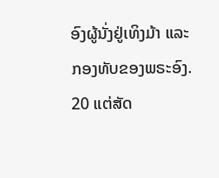ອົງຜູ້ນັ່ງຢູ່ເທິງມ້າ ແລະ ກອງທັບຂອງພຣະອົງ. 20 ແຕ່ສັດ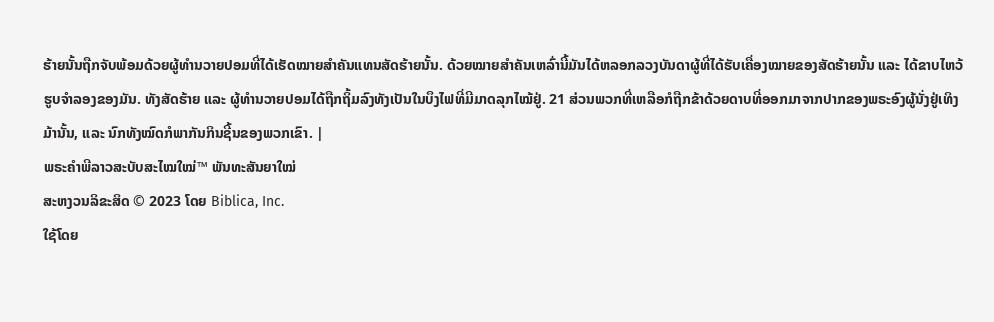ຮ້າຍນັ້ນຖືກຈັບພ້ອມດ້ວຍຜູ້ທຳນວາຍປອມທີ່ໄດ້ເຮັດໝາຍສຳຄັນແທນສັດຮ້າຍນັ້ນ. ດ້ວຍໝາຍສຳຄັນເຫລົ່ານີ້ມັນໄດ້ຫລອກລວງບັນດາຜູ້ທີ່ໄດ້ຮັບເຄື່ອງໝາຍຂອງສັດຮ້າຍນັ້ນ ແລະ ໄດ້ຂາບໄຫວ້ຮູບຈຳລອງຂອງມັນ. ທັງສັດຮ້າຍ ແລະ ຜູ້ທຳນວາຍປອມໄດ້ຖືກຖິ້ມລົງທັງເປັນໃນບຶງໄຟທີ່ມີມາດລຸກໄໝ້ຢູ່. 21 ສ່ວນພວກທີ່ເຫລືອກໍຖືກຂ້າດ້ວຍດາບທີ່ອອກມາຈາກປາກຂອງພຣະອົງຜູ້ນັ່ງຢູ່ເທິງມ້ານັ້ນ, ແລະ ນົກທັງໝົດກໍພາກັນກິນຊີ້ນຂອງພວກເຂົາ. |
ພຣະຄຳພີລາວສະບັບສະໄໝໃໝ່™ ພັນທະສັນຍາໃໝ່
ສະຫງວນລິຂະສິດ © 2023 ໂດຍ Biblica, Inc.
ໃຊ້ໂດຍ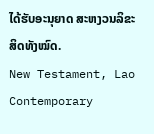ໄດ້ຮັບອະນຸຍາດ ສະຫງວນລິຂະສິດທັງໝົດ.
New Testament, Lao Contemporary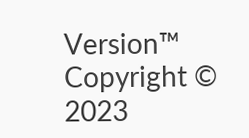Version™
Copyright © 2023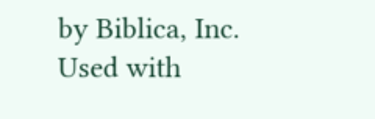by Biblica, Inc.
Used with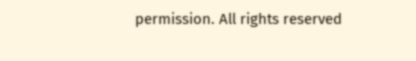permission. All rights reserved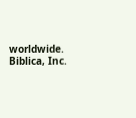worldwide.
Biblica, Inc.